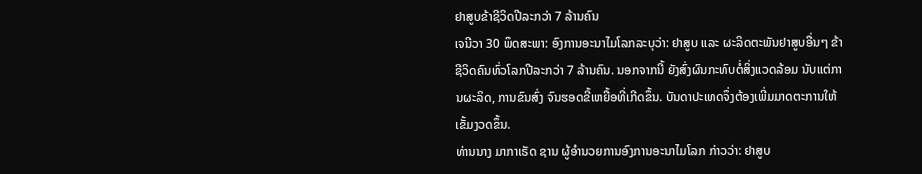ຢາສູບຂ້າຊີວິດປີລະກວ່າ 7 ລ້ານຄົນ
ເຈນີວາ 30 ພຶດສະພາ: ອົງການອະນາໄມໂລກລະບຸວ່າ: ຢາສູບ ແລະ ຜະລິດຕະພັນຢາສູບອື່ນໆ ຂ້າຊີວິດຄົນທົ່ວໂລກປີລະກວ່າ 7 ລ້ານຄົນ. ນອກຈາກນີ້ ຍັງສົ່ງຜົນກະທົບຕໍ່ສິ່ງແວດລ້ອມ ນັບແຕ່ການຜະລິດ, ການຂົນສົ່ງ ຈົນຮອດຂີ້ເຫຍື້ອທີ່ເກີດຂຶ້ນ. ບັນດາປະເທດຈຶ່ງຕ້ອງເພີ່ມມາດຕະການໃຫ້ເຂັ້ມງວດຂຶ້ນ.
ທ່ານນາງ ມາກາເຣັດ ຊານ ຜູ້ອຳນວຍການອົງການອະນາໄມໂລກ ກ່າວວ່າ: ຢາສູບ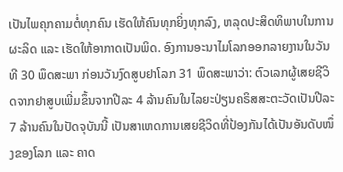ເປັນໄພຄຸກຄາມຕໍ່ທຸກຄົນ ເຮັດໃຫ້ຄົນທຸກຍິ່ງທຸກລົງ, ຫລຸດປະສິດທິພາບໃນການຜະລິດ ແລະ ເຮັດໃຫ້ອາກາດເປັນພິດ. ອົງການອະນາໄມໂລກອອກລາຍງານໃນວັນທີ 30 ພຶດສະພາ ກ່ອນວັນງົດສູບຢາໂລກ 31 ພຶດສະພາວ່າ: ຕົວເລກຜູ້ເສຍຊີວິດຈາກຢາສູບເພີ່ມຂຶ້ນຈາກປີລະ 4 ລ້ານຄົນໃນໄລຍະປ່ຽນຄຣິສສະຕະວັດເປັນປີລະ 7 ລ້ານຄົນໃນປັດຈຸບັນນີ້ ເປັນສາເຫດການເສຍຊີວິດທີ່ປ້ອງກັນໄດ້ເປັນອັນດັບໜຶ່ງຂອງໂລກ ແລະ ຄາດ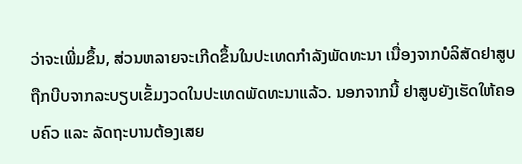ວ່າຈະເພີ່ມຂຶ້ນ, ສ່ວນຫລາຍຈະເກີດຂຶ້ນໃນປະເທດກຳລັງພັດທະນາ ເນື່ອງຈາກບໍລິສັດຢາສູບຖືກບີບຈາກລະບຽບເຂັ້ມງວດໃນປະເທດພັດທະນາແລ້ວ. ນອກຈາກນີ້ ຢາສູບຍັງເຮັດໃຫ້ຄອບຄົວ ແລະ ລັດຖະບານຕ້ອງເສຍ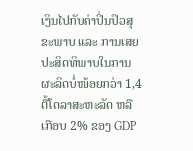ເງິນໄປກັບຄ່າປິ່ນປົວສຸຂະພາບ ແລະ ການເສຍປະສິດທິພາບໃນການຜະລິດບໍ່ໜ້ອຍກວ່າ 1,4 ຕື້ໂດລາສະຫະລັດ ຫລື ເກືອບ 2% ຂອງ GDP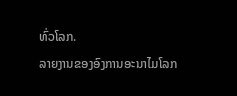ທົ່ວໂລກ.
ລາຍງານຂອງອົງການອະນາໄມໂລກ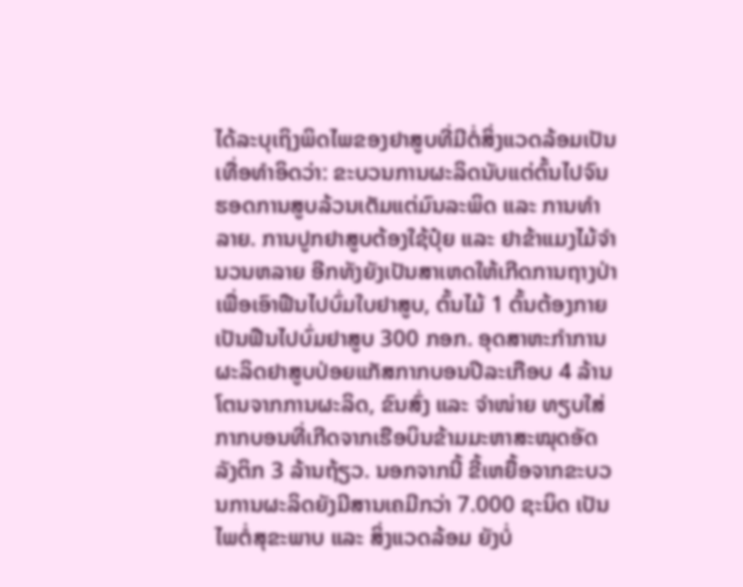ໄດ້ລະບຸເຖິງພິດໄພຂອງຢາສູບທີ່ມີຕໍ່ສິ່ງແວດລ້ອມເປັນເທື່ອທຳອິດວ່າ: ຂະບວນການຜະລິດນັບແຕ່ຕົ້ນໄປຈົນຮອດການສູບລ້ວນເຕັມແຕ່ມົນລະພິດ ແລະ ການທຳລາຍ. ການປູກຢາສູບຕ້ອງໃຊ້ປຸ໋ຍ ແລະ ຢາຂ້າແມງໄມ້ຈຳນວນຫລາຍ ອີກທັງຍັງເປັນສາເຫດໃຫ້ເກີດການຖາງປ່າເພື່ອເອົາຟືນໄປບົ່ມໃບຢາສູບ, ຕົ້ນໄມ້ 1 ຕົ້ນຕ້ອງກາຍເປັນຟືນໄປບົ່ມຢາສູບ 300 ກອກ. ອຸດສາຫະກຳການຜະລິດຢາສູບປ່ອຍແກັສກາກບອນປີລະເກືອບ 4 ລ້ານໂຕນຈາກການຜະລິດ, ຂົນສົ່ງ ແລະ ຈຳໜ່າຍ ທຽບໃສ່ກາກບອນທີ່ເກີດຈາກເຮືອບິນຂ້າມມະຫາສະໝຸດອັດລັງຕິກ 3 ລ້ານຖ້ຽວ. ນອກຈາກນີ້ ຂີ້ເຫຍື້ອຈາກຂະບວນການຜະລິດຍັງມີສານເຄມີກວ່າ 7.000 ຊະນິດ ເປັນໄພຕໍ່ສຸຂະພາບ ແລະ ສິ່ງແວດລ້ອມ ຍັງບໍ່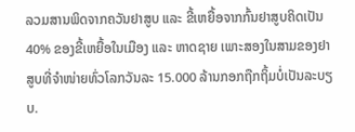ລວມສານພິດຈາກຄວັນຢາສູບ ແລະ ຂີ້ເຫຍື້ອຈາກກົ້ນຢາສູບຄິດເປັນ 40% ຂອງຂີ້ເຫຍື້ອໃນເມືອງ ແລະ ຫາດຊາຍ ເພາະສອງໃນສາມຂອງຢາສູບທີ່ຈຳໜ່າຍທົ່ວໂລກວັນລະ 15.000 ລ້ານກອກຖືກຖິ້ມບໍ່ເປັນລະບຽບ.